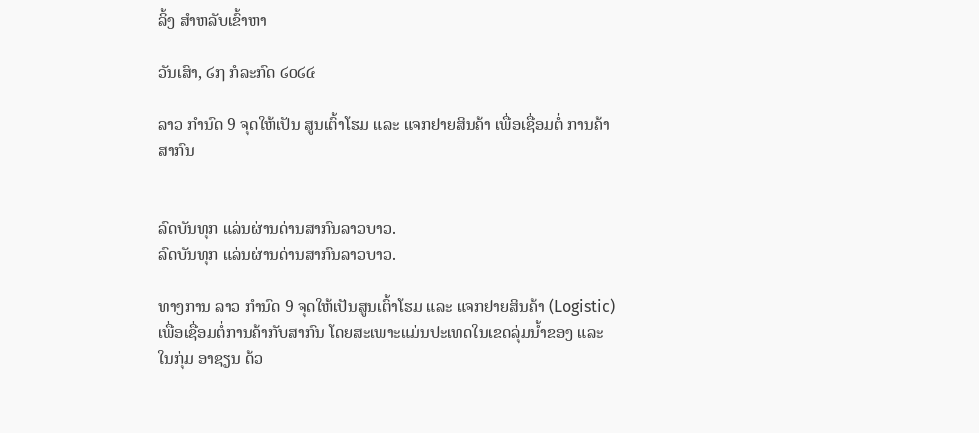ລິ້ງ ສຳຫລັບເຂົ້າຫາ

ວັນເສົາ, ໒໗ ກໍລະກົດ ໒໐໒໔

ລາວ ກຳນົດ 9 ຈຸດໃຫ້ເປັນ ສູນເຕົ້າໂຮມ ແລະ ແຈກຢາຍສິນຄ້າ ເພື່ອເຊື່ອມຕໍ່ ການຄ້າສາກົນ


ລົດບັນທຸກ ແລ່ນຜ່ານດ່ານສາກົນລາວບາວ.
ລົດບັນທຸກ ແລ່ນຜ່ານດ່ານສາກົນລາວບາວ.

ທາງການ ລາວ ກຳນົດ 9 ຈຸດໃຫ້ເປັນສູນເຕົ້າໂຮມ ແລະ ແຈກຢາຍສິນຄ້າ (Logistic) ເພື່ອເຊື່ອມຕໍ່ການຄ້າກັບສາກົນ ໂດຍສະເພາະແມ່ນປະເທດໃນເຂດລຸ່ມນ້ຳຂອງ ແລະ ໃນກຸ່ມ ອາຊຽນ ດ້ວ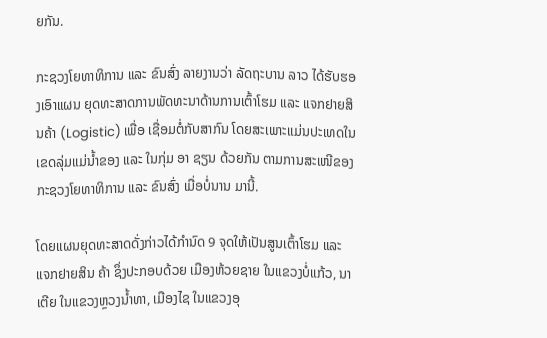ຍກັນ.

ກະຊວງໂຍທາທິການ ແລະ ຂົນສົ່ງ ລາຍງານວ່າ ລັດຖະບານ ລາວ ໄດ້ຮັບຮອງເອົາແຜນ ຍຸດທະສາດການພັດທະນາດ້ານການເຕົ້າໂຮມ ແລະ ແຈກຢາຍສິນຄ້າ (Logistic) ເພື່ອ ເຊື່ອມຕໍ່ກັບສາກົນ ໂດຍສະເພາະແມ່ນປະເທດໃນເຂດລຸ່ມແມ່ນ້ຳຂອງ ແລະ ໃນກຸ່ມ ອາ ຊຽນ ດ້ວຍກັນ ຕາມການສະເໜີຂອງກະຊວງໂຍທາທິການ ແລະ ຂົນສົ່ງ ເມື່ອບໍ່ນານ ມານີ້.

ໂດຍແຜນຍຸດທະສາດດັ່ງກ່າວໄດ້ກຳນົດ 9 ຈຸດໃຫ້ເປັນສູນເຕົ້າໂຮມ ແລະ ແຈກຢາຍສິນ ຄ້າ ຊຶ່ງປະກອບດ້ວຍ ເມືອງຫ້ວຍຊາຍ ໃນແຂວງບໍ່ແກ້ວ, ນາເຕີຍ ໃນແຂວງຫຼວງນ້ຳທາ, ເມືອງໄຊ ໃນແຂວງອຸ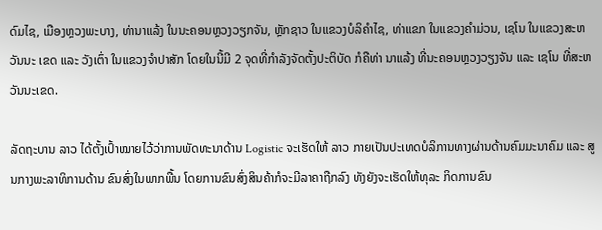ດົມໄຊ, ເມືອງຫຼວງພະບາງ, ທ່ານາແລ້ງ ໃນນະຄອນຫຼວງວຽກຈັນ, ຫຼັກຊາວ ໃນແຂວງບໍລິຄຳໄຊ, ທ່າແຂກ ໃນແຂວງຄຳມ່ວນ, ເຊໂນ ໃນແຂວງສະຫວັນນະ ເຂດ ແລະ ວັງເຕົ່າ ໃນແຂວງຈຳປາສັກ ໂດຍໃນນີ້ມີ 2 ຈຸດທີ່ກຳລັງຈັດຕັ້ງປະຕິບັດ ກໍຄືທ່າ ນາແລ້ງ ທີ່ນະຄອນຫຼວງວຽງຈັນ ແລະ ເຊໂນ ທີ່ສະຫວັນນະເຂດ.

ລັດຖະບານ ລາວ ໄດ້ຕັ້ງເປົ້າໝາຍໄວ້ວ່າການພັດທະນາດ້ານ Logistic ຈະເຮັດໃຫ້ ລາວ ກາຍເປັນປະເທດບໍລິການທາງຜ່ານດ້ານຄົມມະນາຄົມ ແລະ ສູນກາງພະລາທິການດ້ານ ຂົນສົ່ງໃນພາກພື້ນ ໂດຍການຂົນສົ່ງສິນຄ້າກໍຈະມີລາຄາຖືກລົງ ທັງຍັງຈະເຮັດໃຫ້ທຸລະ ກິດການຂົນ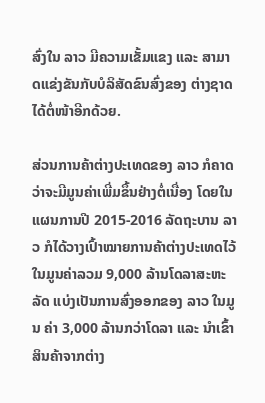ສົ່ງໃນ ລາວ ມີຄວາມເຂັ້ມແຂງ ແລະ ສາມາດແຂ່ງຂັນກັບບໍລິສັດຂົນສົ່ງຂອງ ຕ່າງຊາດໄດ້ຕໍ່ໜ້າອີກດ້ວຍ.

ສ່ວນການຄ້າຕ່າງປະເທດຂອງ ລາວ ກໍຄາດວ່າຈະມີມູນຄ່າເພີ່ມຂຶ້ນຢ່າງຕໍ່ເນື່ອງ ໂດຍໃນ ແຜນການປີ 2015-2016 ລັດຖະບານ ລາວ ກໍໄດ້ວາງເປົ້າໝາຍການຄ້າຕ່າງປະເທດໄວ້ ໃນມູນຄ່າລວມ 9,000 ລ້ານໂດລາສະຫະລັດ ແບ່ງເປັນການສົ່ງອອກຂອງ ລາວ ໃນມູນ ຄ່າ 3,000 ລ້ານກວ່າໂດລາ ແລະ ນຳເຂົ້າສິນຄ້າຈາກຕ່າງ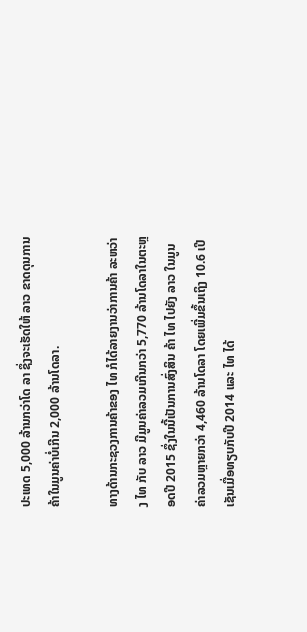ປະເທດ 5,000 ລ້ານກວ່າໂດ ລາ ຊຶ່ງຈະເຮັດໃຫ້ ລາວ ຂາດດຸນການຄ້າໃນມູນຄ່າບໍ່ເກີນ 2,000 ລ້ານໂດລາ.

ທາງດ້ານກະຊວງການຄ້າຂອງ ໄທ ກໍໄດ້ລາຍງານວ່າການຄ້າ ລະຫວ່າງ ໄທ ກັບ ລາວ ມີມູນຄ່າລວມເກີນກວ່າ 5,770 ລ້ານໂດລາໃນຕະຫຼອດປີ 2015 ຊຶ່ງໃນນີ້ເປັນການສົ່ງສິນ ຄ້າ ໄທ ໄປຍັງ ລາວ ໃນມູນຄ່າລວມຫຼາຍກວ່າ 4,460 ລ້ານໂດລາ ໂດຍເພີ່ມຂຶ້ນເຖິງ 10.6 ເປີເຊັນເມື່ອທຽບກັບປີ 2014 ແລະ ໄທ ໄດ້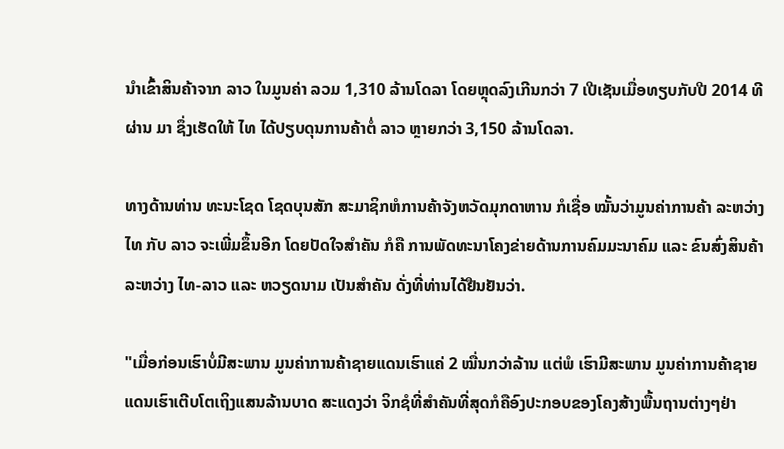ນຳເຂົ້າສິນຄ້າຈາກ ລາວ ໃນມູນຄ່າ ລວມ 1,310 ລ້ານໂດລາ ໂດຍຫຼຸດລົງເກີນກວ່າ 7 ເປີເຊັນເມື່ອທຽບກັບປີ 2014 ທີຜ່ານ ມາ ຊຶ່ງເຮັດໃຫ້ ໄທ ໄດ້ປຽບດຸນການຄ້າຕໍ່ ລາວ ຫຼາຍກວ່າ 3,150 ລ້ານໂດລາ.

ທາງດ້ານທ່ານ ທະນະໂຊດ ໂຊດບຸນສັກ ສະມາຊິກຫໍການຄ້າຈັງຫວັດມຸກດາຫານ ກໍເຊື່ອ ໝັ້ນວ່າມູນຄ່າການຄ້າ ລະຫວ່າງ ໄທ ກັບ ລາວ ຈະເພີ່ມຂຶ້ນອີກ ໂດຍປັດໃຈສຳຄັນ ກໍຄື ການພັດທະນາໂຄງຂ່າຍດ້ານການຄົມມະນາຄົມ ແລະ ຂົນສົ່ງສິນຄ້າ ລະຫວ່າງ ໄທ-ລາວ ແລະ ຫວຽດນາມ ເປັນສຳຄັນ ດັ່ງທີ່ທ່ານໄດ້ຢືນຢັນວ່າ.

"ເມື່ອກ່ອນເຮົາບໍ່ມີສະພານ ມູນຄ່າການຄ້າຊາຍແດນເຮົາແຄ່ 2 ໝື່ນກວ່າລ້ານ ແຕ່ພໍ ເຮົາມີສະພານ ມູນຄ່າການຄ້າຊາຍແດນເຮົາເຕີບໂຕເຖິງແສນລ້ານບາດ ສະແດງວ່າ ຈິກຊໍທີ່ສຳຄັນທີ່ສຸດກໍຄືອົງປະກອບຂອງໂຄງສ້າງພື້ນຖານຕ່າງໆຢ່າ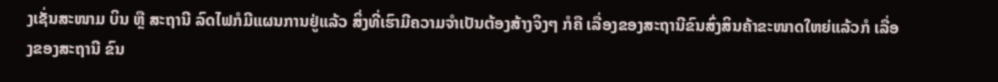ງເຊັ່ນສະໜາມ ບິນ ຫຼື ສະຖານີ ລົດໄຟກໍມີແຜນການຢູ່ແລ້ວ ສິ່ງທີ່ເຮົາມີຄວາມຈຳເປັນຕ້ອງສ້າງຈິງໆ ກໍຄື ເລື່ອງຂອງສະຖານີຂົນສົ່ງສິນຄ້າຂະໜາດໃຫຍ່ແລ້ວກໍ ເລື່ອງຂອງສະຖານີ ຂົນ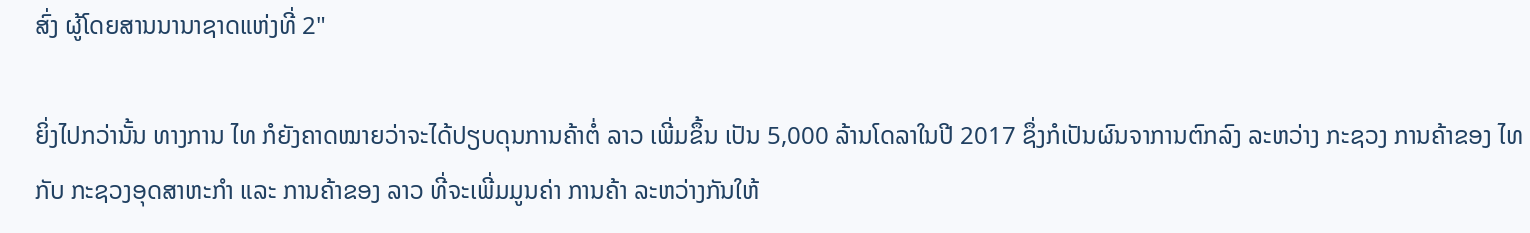ສົ່ງ ຜູ້ໂດຍສານນານາຊາດແຫ່ງທີ່ 2"

ຍິ່ງໄປກວ່ານັ້ນ ທາງການ ໄທ ກໍຍັງຄາດໝາຍວ່າຈະໄດ້ປຽບດຸນການຄ້າຕໍ່ ລາວ ເພີ່ມຂຶ້ນ ເປັນ 5,000 ລ້ານໂດລາໃນປີ 2017 ຊຶ່ງກໍເປັນຜົນຈາການຕົກລົງ ລະຫວ່າງ ກະຊວງ ການຄ້າຂອງ ໄທ ກັບ ກະຊວງອຸດສາຫະກຳ ແລະ ການຄ້າຂອງ ລາວ ທີ່ຈະເພີ່ມມູນຄ່າ ການຄ້າ ລະຫວ່າງກັນໃຫ້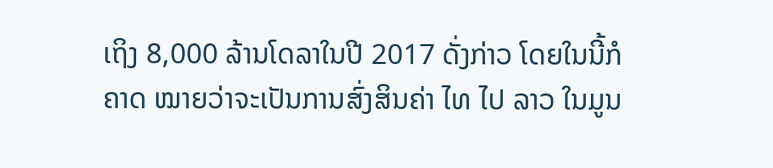ເຖິງ 8,000 ລ້ານໂດລາໃນປີ 2017 ດັ່ງກ່າວ ໂດຍໃນນີ້ກໍຄາດ ໝາຍວ່າຈະເປັນການສົ່ງສິນຄ່າ ໄທ ໄປ ລາວ ໃນມູນ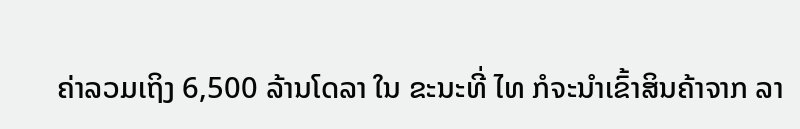ຄ່າລວມເຖິງ 6,500 ລ້ານໂດລາ ໃນ ຂະນະທີ່ ໄທ ກໍຈະນຳເຂົ້າສິນຄ້າຈາກ ລາ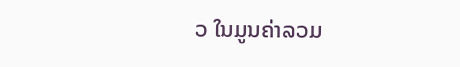ວ ໃນມູນຄ່າລວມ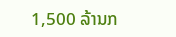1,500 ລ້ານກ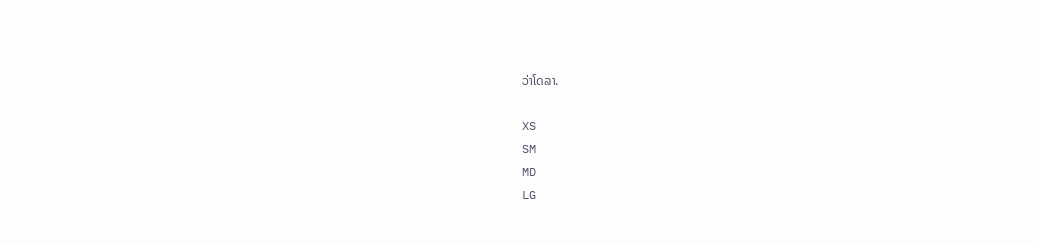ວ່າໂດລາ.

XS
SM
MD
LG